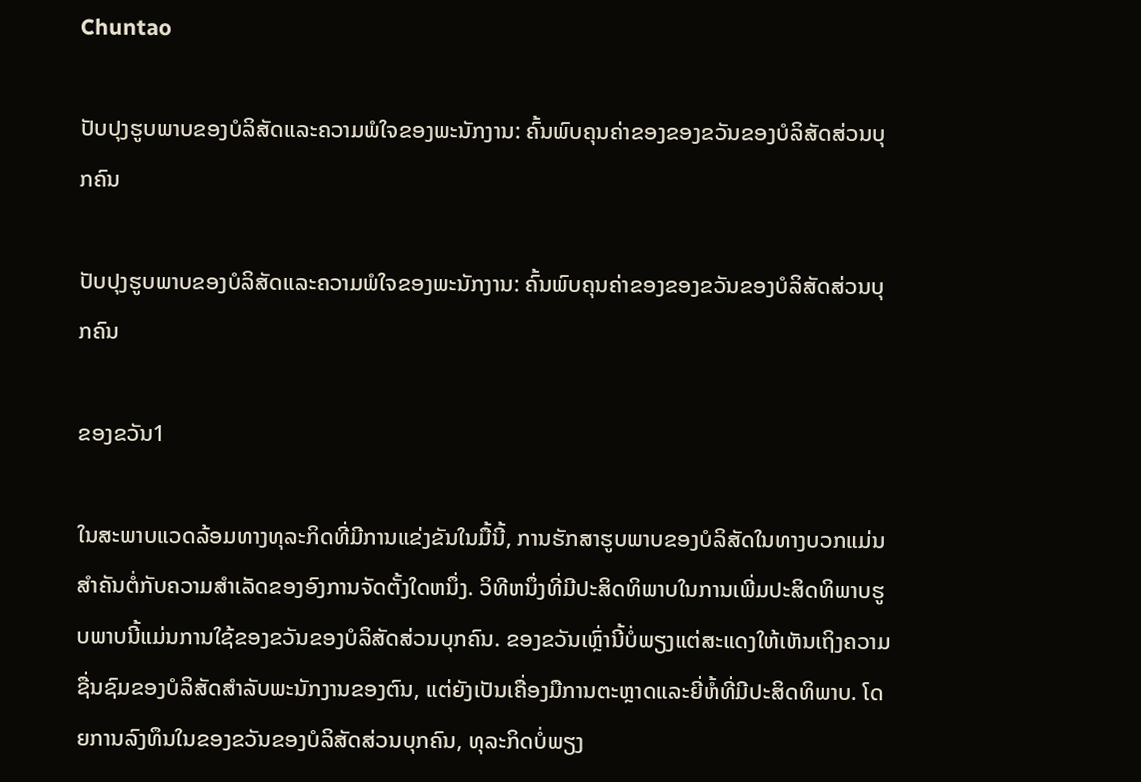Chuntao

ປັບປຸງຮູບພາບຂອງບໍລິສັດແລະຄວາມພໍໃຈຂອງພະນັກງານ: ຄົ້ນພົບຄຸນຄ່າຂອງຂອງຂວັນຂອງບໍລິສັດສ່ວນບຸກຄົນ

ປັບປຸງຮູບພາບຂອງບໍລິສັດແລະຄວາມພໍໃຈຂອງພະນັກງານ: ຄົ້ນພົບຄຸນຄ່າຂອງຂອງຂວັນຂອງບໍລິສັດສ່ວນບຸກຄົນ

ຂອງຂວັນ1

ໃນສະພາບແວດລ້ອມທາງທຸລະກິດທີ່ມີການແຂ່ງຂັນໃນມື້ນີ້, ການຮັກສາຮູບພາບຂອງບໍລິສັດໃນທາງບວກແມ່ນສໍາຄັນຕໍ່ກັບຄວາມສໍາເລັດຂອງອົງການຈັດຕັ້ງໃດຫນຶ່ງ. ວິທີຫນຶ່ງທີ່ມີປະສິດທິພາບໃນການເພີ່ມປະສິດທິພາບຮູບພາບນີ້ແມ່ນການໃຊ້ຂອງຂວັນຂອງບໍລິສັດສ່ວນບຸກຄົນ. ຂອງຂວັນເຫຼົ່ານີ້ບໍ່ພຽງແຕ່ສະແດງໃຫ້ເຫັນເຖິງຄວາມຊື່ນຊົມຂອງບໍລິສັດສໍາລັບພະນັກງານຂອງຕົນ, ແຕ່ຍັງເປັນເຄື່ອງມືການຕະຫຼາດແລະຍີ່ຫໍ້ທີ່ມີປະສິດທິພາບ. ໂດຍການລົງທຶນໃນຂອງຂວັນຂອງບໍລິສັດສ່ວນບຸກຄົນ, ທຸລະກິດບໍ່ພຽງ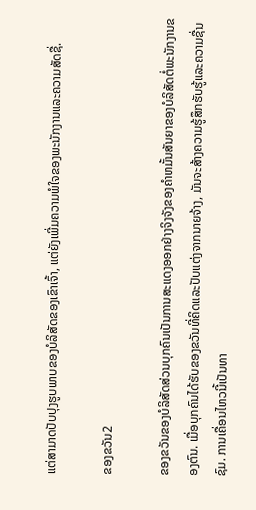ແຕ່ສາມາດປັບປຸງຮູບພາບຂອງບໍລິສັດຂອງເຂົາເຈົ້າ, ແຕ່ຍັງເພີ່ມຄວາມພໍໃຈຂອງພະນັກງານແລະຄວາມສັດຊື່.

ຂອງຂວັນ2

ຂອງຂວັນຂອງບໍລິສັດສ່ວນບຸກຄົນເປັນການສະແດງອອກຢ່າງຈິງຈັງຂອງຄໍາຫມັ້ນສັນຍາຂອງບໍລິສັດຕໍ່ພະນັກງານຂອງຕົນ. ເມື່ອບຸກຄົນໄດ້ຮັບຂອງຂວັນທີ່ຄິດແລະປັບແຕ່ງຈາກນາຍຈ້າງ, ມັນຈະສ້າງຄວາມຮູ້ສຶກຮັບຮູ້ແລະຄວາມຊື່ນຊົມ. ການເຄື່ອນໄຫວນີ້ເປັນທາ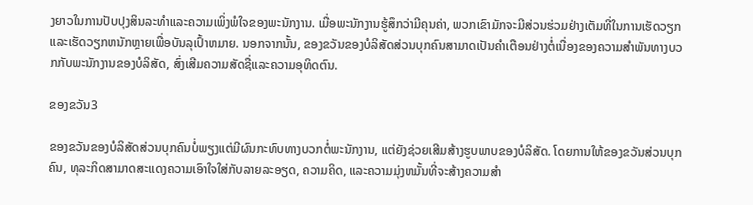ງຍາວໃນການປັບປຸງສິນລະທຳແລະຄວາມເພິ່ງພໍໃຈຂອງພະນັກງານ. ເມື່ອພະນັກງານຮູ້ສຶກວ່າມີຄຸນຄ່າ, ພວກເຂົາມັກຈະມີສ່ວນຮ່ວມຢ່າງເຕັມທີ່ໃນການເຮັດວຽກແລະເຮັດວຽກຫນັກຫຼາຍເພື່ອບັນລຸເປົ້າຫມາຍ. ນອກຈາກນັ້ນ, ຂອງຂວັນຂອງບໍລິສັດສ່ວນບຸກຄົນສາມາດເປັນຄໍາເຕືອນຢ່າງຕໍ່ເນື່ອງຂອງຄວາມສໍາພັນທາງບວກກັບພະນັກງານຂອງບໍລິສັດ, ສົ່ງເສີມຄວາມສັດຊື່ແລະຄວາມອຸທິດຕົນ.

ຂອງຂວັນ3

ຂອງຂວັນຂອງບໍລິສັດສ່ວນບຸກຄົນບໍ່ພຽງແຕ່ມີຜົນກະທົບທາງບວກຕໍ່ພະນັກງານ, ແຕ່ຍັງຊ່ວຍເສີມສ້າງຮູບພາບຂອງບໍລິສັດ. ໂດຍການໃຫ້ຂອງຂວັນສ່ວນບຸກຄົນ, ທຸລະກິດສາມາດສະແດງຄວາມເອົາໃຈໃສ່ກັບລາຍລະອຽດ, ຄວາມຄິດ, ແລະຄວາມມຸ່ງຫມັ້ນທີ່ຈະສ້າງຄວາມສໍາ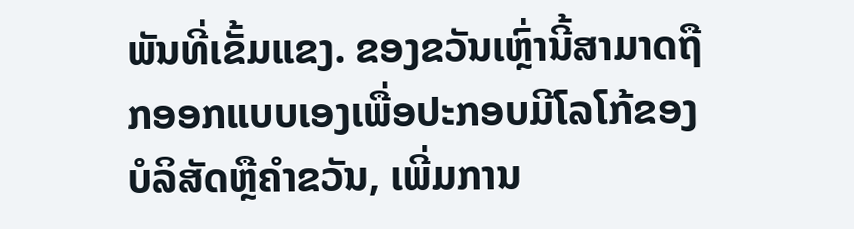ພັນທີ່ເຂັ້ມແຂງ. ຂອງຂວັນເຫຼົ່ານີ້ສາມາດຖືກອອກແບບເອງເພື່ອປະກອບມີໂລໂກ້ຂອງບໍລິສັດຫຼືຄໍາຂວັນ, ເພີ່ມການ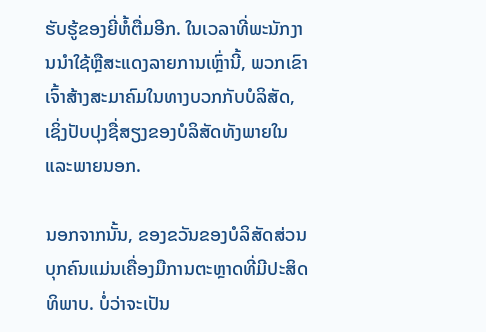ຮັບຮູ້ຂອງຍີ່ຫໍ້ຕື່ມອີກ. ໃນເວລາທີ່ພະນັກງານນໍາໃຊ້ຫຼືສະແດງລາຍການເຫຼົ່ານີ້, ພວກເຂົາເຈົ້າສ້າງສະມາຄົມໃນທາງບວກກັບບໍລິສັດ, ເຊິ່ງປັບປຸງຊື່ສຽງຂອງບໍລິສັດທັງພາຍໃນແລະພາຍນອກ.

ນອກຈາກນັ້ນ, ຂອງຂວັນຂອງບໍລິສັດສ່ວນບຸກຄົນແມ່ນເຄື່ອງມືການຕະຫຼາດທີ່ມີປະສິດທິພາບ. ບໍ່ວ່າຈະເປັນ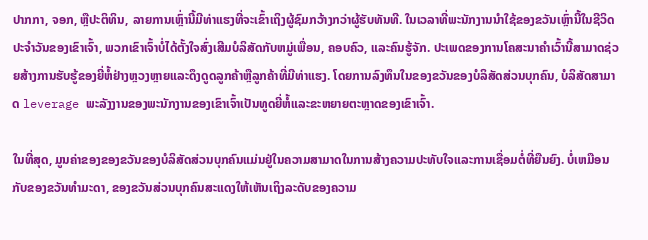ປາກກາ, ຈອກ, ຫຼືປະຕິທິນ, ລາຍການເຫຼົ່ານີ້ມີທ່າແຮງທີ່ຈະເຂົ້າເຖິງຜູ້ຊົມກວ້າງກວ່າຜູ້ຮັບທັນທີ. ໃນເວລາທີ່ພະນັກງານນໍາໃຊ້ຂອງຂວັນເຫຼົ່ານີ້ໃນຊີວິດປະຈໍາວັນຂອງເຂົາເຈົ້າ, ພວກເຂົາເຈົ້າບໍ່ໄດ້ຕັ້ງໃຈສົ່ງເສີມບໍລິສັດກັບຫມູ່ເພື່ອນ, ຄອບຄົວ, ແລະຄົນຮູ້ຈັກ. ປະເພດຂອງການໂຄສະນາຄໍາເວົ້ານີ້ສາມາດຊ່ວຍສ້າງການຮັບຮູ້ຂອງຍີ່ຫໍ້ຢ່າງຫຼວງຫຼາຍແລະດຶງດູດລູກຄ້າຫຼືລູກຄ້າທີ່ມີທ່າແຮງ. ໂດຍການລົງທຶນໃນຂອງຂວັນຂອງບໍລິສັດສ່ວນບຸກຄົນ, ບໍລິສັດສາມາດ leverage ພະລັງງານຂອງພະນັກງານຂອງເຂົາເຈົ້າເປັນທູດຍີ່ຫໍ້ແລະຂະຫຍາຍຕະຫຼາດຂອງເຂົາເຈົ້າ.

ໃນທີ່ສຸດ, ມູນຄ່າຂອງຂອງຂວັນຂອງບໍລິສັດສ່ວນບຸກຄົນແມ່ນຢູ່ໃນຄວາມສາມາດໃນການສ້າງຄວາມປະທັບໃຈແລະການເຊື່ອມຕໍ່ທີ່ຍືນຍົງ. ບໍ່ເຫມືອນກັບຂອງຂວັນທໍາມະດາ, ຂອງຂວັນສ່ວນບຸກຄົນສະແດງໃຫ້ເຫັນເຖິງລະດັບຂອງຄວາມ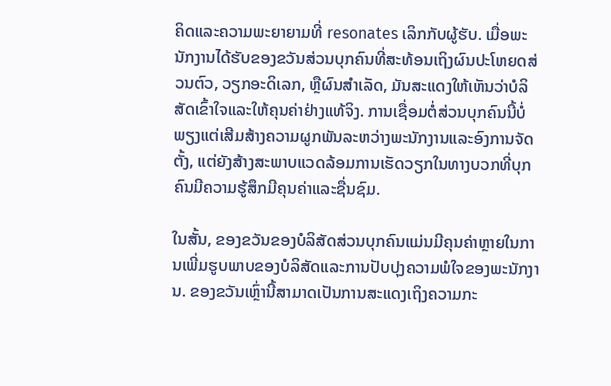ຄິດແລະຄວາມພະຍາຍາມທີ່ resonates ເລິກກັບຜູ້ຮັບ. ເມື່ອພະນັກງານໄດ້ຮັບຂອງຂວັນສ່ວນບຸກຄົນທີ່ສະທ້ອນເຖິງຜົນປະໂຫຍດສ່ວນຕົວ, ວຽກອະດິເລກ, ຫຼືຜົນສໍາເລັດ, ມັນສະແດງໃຫ້ເຫັນວ່າບໍລິສັດເຂົ້າໃຈແລະໃຫ້ຄຸນຄ່າຢ່າງແທ້ຈິງ. ການເຊື່ອມຕໍ່ສ່ວນບຸກຄົນນີ້ບໍ່ພຽງແຕ່ເສີມສ້າງຄວາມຜູກພັນລະຫວ່າງພະນັກງານແລະອົງການຈັດຕັ້ງ, ແຕ່ຍັງສ້າງສະພາບແວດລ້ອມການເຮັດວຽກໃນທາງບວກທີ່ບຸກຄົນມີຄວາມຮູ້ສຶກມີຄຸນຄ່າແລະຊື່ນຊົມ.

ໃນສັ້ນ, ຂອງຂວັນຂອງບໍລິສັດສ່ວນບຸກຄົນແມ່ນມີຄຸນຄ່າຫຼາຍໃນການເພີ່ມຮູບພາບຂອງບໍລິສັດແລະການປັບປຸງຄວາມພໍໃຈຂອງພະນັກງານ. ຂອງຂວັນເຫຼົ່ານີ້ສາມາດເປັນການສະແດງເຖິງຄວາມກະ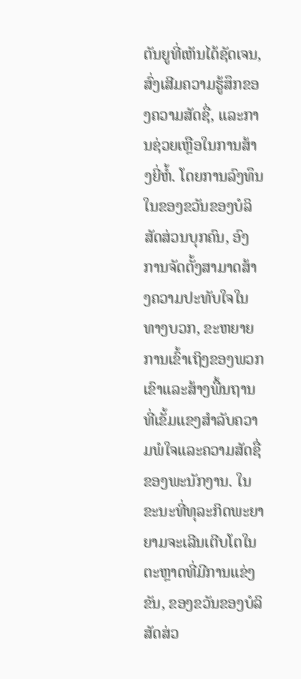ຕັນຍູທີ່ເຫັນໄດ້ຊັດເຈນ, ສົ່ງເສີມຄວາມຮູ້ສຶກຂອງຄວາມສັດຊື່, ແລະການຊ່ວຍເຫຼືອໃນການສ້າງຍີ່ຫໍ້. ໂດຍການລົງທຶນໃນຂອງຂວັນຂອງບໍລິສັດສ່ວນບຸກຄົນ, ອົງການຈັດຕັ້ງສາມາດສ້າງຄວາມປະທັບໃຈໃນທາງບວກ, ຂະຫຍາຍການເຂົ້າເຖິງຂອງພວກເຂົາແລະສ້າງພື້ນຖານທີ່ເຂັ້ມແຂງສໍາລັບຄວາມພໍໃຈແລະຄວາມສັດຊື່ຂອງພະນັກງານ. ໃນຂະນະທີ່ທຸລະກິດພະຍາຍາມຈະເລີນເຕີບໂຕໃນຕະຫຼາດທີ່ມີການແຂ່ງຂັນ, ຂອງຂວັນຂອງບໍລິສັດສ່ວ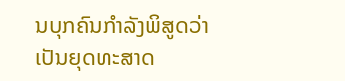ນບຸກຄົນກໍາລັງພິສູດວ່າເປັນຍຸດທະສາດ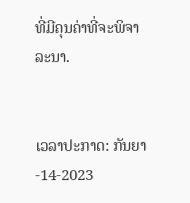ທີ່ມີຄຸນຄ່າທີ່ຈະພິຈາລະນາ.


ເວລາປະກາດ: ກັນຍາ-14-2023